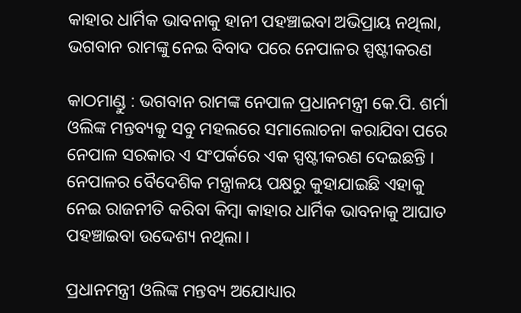କାହାର ଧାର୍ମିକ ଭାବନାକୁ ହାନୀ ପହଞ୍ଚାଇବା ଅଭିପ୍ରାୟ ନଥିଲା, ଭଗବାନ ରାମଙ୍କୁ ନେଇ ବିବାଦ ପରେ ନେପାଳର ସ୍ପଷ୍ଟୀକରଣ

କାଠମାଣ୍ଡୁ : ଭଗବାନ ରାମଙ୍କ ନେପାଳ ପ୍ରଧାନମନ୍ତ୍ରୀ କେ.ପି. ଶର୍ମା ଓଲିଙ୍କ ମନ୍ତବ୍ୟକୁ ସବୁ ମହଲରେ ସମାଲୋଚନା କରାଯିବା ପରେ ନେପାଳ ସରକାର ଏ ସଂପର୍କରେ ଏକ ସ୍ପଷ୍ଟୀକରଣ ଦେଇଛନ୍ତି । ନେପାଳର ବୈଦେଶିକ ମନ୍ତ୍ରାଳୟ ପକ୍ଷରୁ କୁହାଯାଇଛି ଏହାକୁ ନେଇ ରାଜନୀତି କରିବା କିମ୍ବା କାହାର ଧାର୍ମିକ ଭାବନାକୁ ଆଘାତ ପହଞ୍ଚାଇବା ଉଦ୍ଦେଶ୍ୟ ନଥିଲା ।

ପ୍ରଧାନମନ୍ତ୍ରୀ ଓଲିଙ୍କ ମନ୍ତବ୍ୟ ଅଯୋଧ୍ୟାର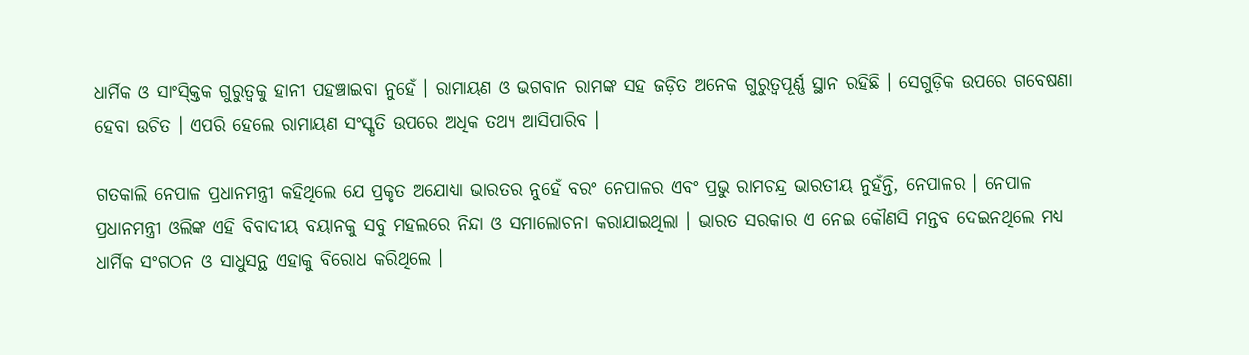ଧାର୍ମିକ ଓ ସାଂସ୍କ୍ତିକ ଗୁରୁତ୍ବକୁ ହାନୀ ପହଞ୍ଚାଇବା ନୁହେଁ । ରାମାୟଣ ଓ ଭଗବାନ ରାମଙ୍କ ସହ ଜଡ଼ିତ ଅନେକ ଗୁରୁତ୍ବପୂର୍ଣ୍ଣ ସ୍ଥାନ ରହିଛି । ସେଗୁଡ଼ିକ ଉପରେ ଗବେଷଣା ହେବା ଉଚିତ । ଏପରି ହେଲେ ରାମାୟଣ ସଂସ୍କୃତି ଉପରେ ଅଧିକ ତଥ୍ୟ ଆସିପାରିବ ।

ଗତକାଲି ନେପାଳ ପ୍ରଧାନମନ୍ତ୍ରୀ କହିଥିଲେ ଯେ ପ୍ରକୃତ ଅଯୋଧ୍ୟା ଭାରତର ନୁହେଁ ବରଂ ନେପାଳର ଏବଂ ପ୍ରଭୁ ରାମଚନ୍ଦ୍ର ଭାରତୀୟ ନୁହଁନ୍ତି, ନେପାଳର । ନେପାଳ ପ୍ରଧାନମନ୍ତ୍ରୀ ଓଲିଙ୍କ ଏହି ବିବାଦୀୟ ବୟାନକୁ ସବୁ ମହଲରେ ନିନ୍ଦା ଓ ସମାଲୋଚନା କରାଯାଇଥିଲା । ଭାରତ ସରକାର ଏ ନେଇ କୌଣସି ମନ୍ତବ ଦେଇନଥିଲେ ମଧ୍ୟ ଧାର୍ମିକ ସଂଗଠନ ଓ ସାଧୁସନ୍ଥ ଏହାକୁ ବିରୋଧ କରିଥିଲେ ।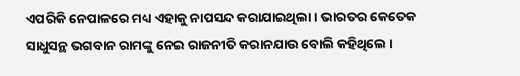ଏପରିକି ନେପାଳରେ ମଧ୍ୟ ଏହାକୁ ନାପସନ୍ଦ କରାଯାଇଥିଲା । ଭାରତର କେତେକ ସାଧୁସନ୍ଥ ଭଗବାନ ରାମଙ୍କୁ ନେଇ ରାଜନୀତି କରାନଯାଉ ବୋଲି କହିଥିଲେ ।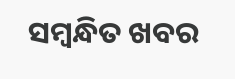ସମ୍ବନ୍ଧିତ ଖବର